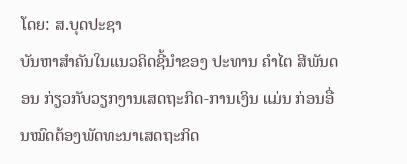ໂດຍ: ສ.ບຸດປະຊາ
ບັນຫາສຳຄັນໃນແນວຄິດຊີ້ນໍາຂອງ ປະທານ ຄໍາໄຕ ສີພັນດອນ ກ່ຽວກັບວຽກງານເສດຖະກິດ-ການເງິນ ແມ່ນ ກ່ອນອື່ນໝົດຕ້ອງພັດທະນາເສດຖະກິດ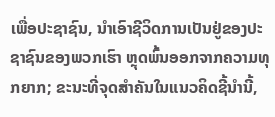ເພື່ອປະຊາຊົນ, ນໍາເອົາຊີວິດການເປັນຢູ່ຂອງປະຊາຊົນຂອງພວກເຮົາ ຫຼຸດພົ້ນອອກຈາກຄວາມທຸກຍາກ; ຂະນະທີ່ຈຸດສຳຄັນໃນແນວຄິດຊີ້ນໍານີ້,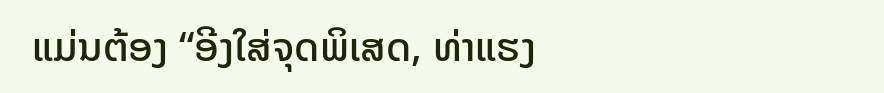ແມ່ນຕ້ອງ “ອີງໃສ່ຈຸດພິເສດ, ທ່າແຮງ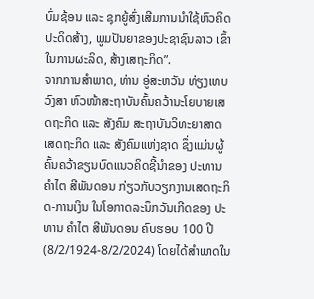ບົ່ມຊ້ອນ ແລະ ຊຸກຍູ້ສົ່ງເສີມການນໍາໃຊ້ຫົວຄິດປະດິດສ້າງ, ພູມປັນຍາຂອງປະຊາຊົນລາວ ເຂົ້າໃນການຜະລິດ, ສ້າງເສຖະກິດ”.
ຈາກການສໍາພາດ, ທ່ານ ອູ່ສະຫວັນ ທ່ຽງເທບວົງສາ ຫົວໜ້າສະຖາບັນຄົ້ນຄວ້ານະໂຍບາຍເສດຖະກິດ ແລະ ສັງຄົມ ສະຖາບັນວິທະຍາສາດເສດຖະກິດ ແລະ ສັງຄົມແຫ່ງຊາດ ຊຶ່ງແມ່ນຜູ້ຄົ້ນຄວ້າຂຽນບົດແນວຄິດຊີ້ນໍາຂອງ ປະທານ ຄໍາໄຕ ສີພັນດອນ ກ່ຽວກັບວຽກງານເສດຖະກິດ-ການເງິນ ໃນໂອກາດລະນຶກວັນເກີດຂອງ ປະທານ ຄໍາໄຕ ສີພັນດອນ ຄົບຮອບ 100 ປີ (8/2/1924-8/2/2024) ໂດຍໄດ້ສຳພາດໃນ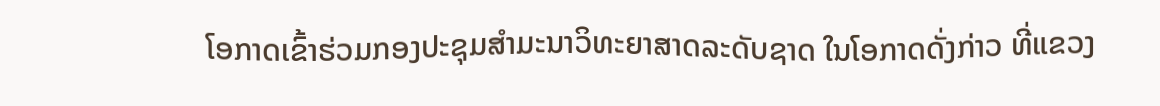ໂອກາດເຂົ້າຮ່ວມກອງປະຊຸມສຳມະນາວິທະຍາສາດລະດັບຊາດ ໃນໂອກາດດັ່ງກ່າວ ທີ່ແຂວງ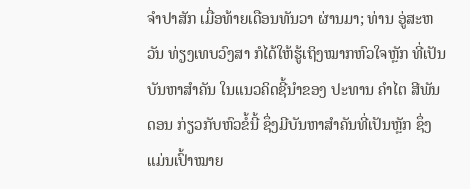ຈໍາປາສັກ ເມື່ອທ້າຍເດືອນທັນວາ ຜ່ານມາ; ທ່ານ ອູ່ສະຫວັນ ທ່ຽງເທບວົງສາ ກໍໄດ້ໃຫ້ຮູ້ເຖິງໝາກຫົວໃຈຫຼັກ ທີ່ເປັນບັນຫາສຳຄັນ ໃນແນວຄິດຊີ້ນໍາຂອງ ປະທານ ຄໍາໄຕ ສີພັນດອນ ກ່ຽວກັບຫົວຂໍ້ນີ້ ຊຶ່ງມີບັນຫາສຳຄັນທີ່ເປັນຫຼັກ ຊຶ່ງແມ່ນເປົ້າໝາຍ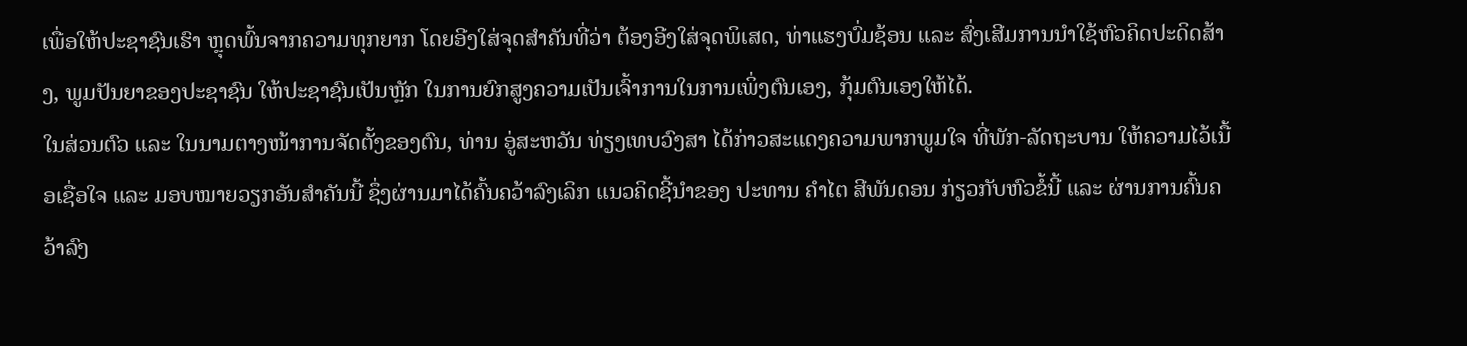ເພື່ອໃຫ້ປະຊາຊົນເຮົາ ຫຼຸດພົ້ນຈາກຄວາມທຸກຍາກ ໂດຍອີງໃສ່ຈຸດສຳຄັນທີ່ວ່າ ຕ້ອງອີງໃສ່ຈຸດພິເສດ, ທ່າແຮງບົ່ມຊ້ອນ ແລະ ສົ່ງເສີມການນໍາໃຊ້ຫົວຄິດປະດິດສ້າງ, ພູມປັນຍາຂອງປະຊາຊົນ ໃຫ້ປະຊາຊົນເປັນຫຼັກ ໃນການຍົກສູງຄວາມເປັນເຈົ້າການໃນການເພິ່ງຕົນເອງ, ກຸ້ມຕົນເອງໃຫ້ໄດ້.
ໃນສ່ວນຕົວ ແລະ ໃນນາມຕາງໜ້າການຈັດຕັ້ງຂອງຕົນ, ທ່ານ ອູ່ສະຫວັນ ທ່ຽງເທບວົງສາ ໄດ້ກ່າວສະແດງຄວາມພາກພູມໃຈ ທີ່ພັກ-ລັດຖະບານ ໃຫ້ຄວາມໄວ້ເນື້ອເຊື່ອໃຈ ແລະ ມອບໝາຍວຽກອັນສຳຄັນນີ້ ຊຶ່ງຜ່ານມາໄດ້ຄົ້ນຄວ້າລົງເລິກ ແນວຄິດຊີ້ນໍາຂອງ ປະທານ ຄໍາໄຕ ສີພັນດອນ ກ່ຽວກັບຫົວຂໍ້ນີ້ ແລະ ຜ່ານການຄົ້ນຄວ້າລົງ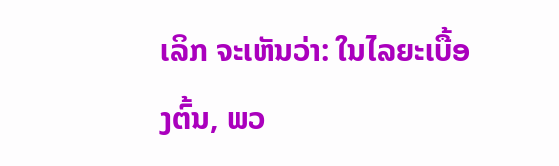ເລິກ ຈະເຫັນວ່າ: ໃນໄລຍະເບື້ອງຕົ້ນ, ພວ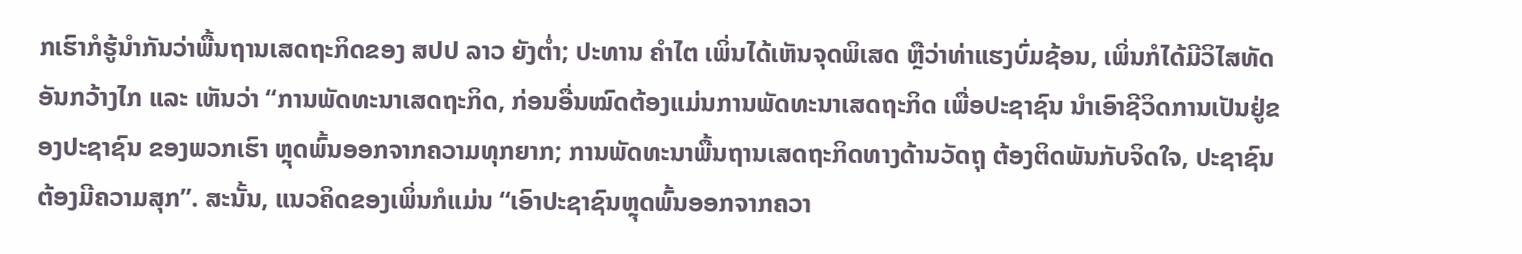ກເຮົາກໍຮູ້ນໍາກັນວ່າພື້ນຖານເສດຖະກິດຂອງ ສປປ ລາວ ຍັງຕໍ່າ; ປະທານ ຄໍາໄຕ ເພິ່ນໄດ້ເຫັນຈຸດພິເສດ ຫຼືວ່າທ່າແຮງບົ່ມຊ້ອນ, ເພິ່ນກໍໄດ້ມີວິໄສທັດອັນກວ້າງໄກ ແລະ ເຫັນວ່າ “ການພັດທະນາເສດຖະກິດ, ກ່ອນອື່ນໝົດຕ້ອງແມ່ນການພັດທະນາເສດຖະກິດ ເພື່ອປະຊາຊົນ ນໍາເອົາຊີວິດການເປັນຢູ່ຂອງປະຊາຊົນ ຂອງພວກເຮົາ ຫຼຸດພົ້ນອອກຈາກຄວາມທຸກຍາກ; ການພັດທະນາພື້ນຖານເສດຖະກິດທາງດ້ານວັດຖຸ ຕ້ອງຕິດພັນກັບຈິດໃຈ, ປະຊາຊົນຕ້ອງມີຄວາມສຸກ”. ສະນັ້ນ, ແນວຄິດຂອງເພິ່ນກໍແມ່ນ “ເອົາປະຊາຊົນຫຼຸດພົ້ນອອກຈາກຄວາ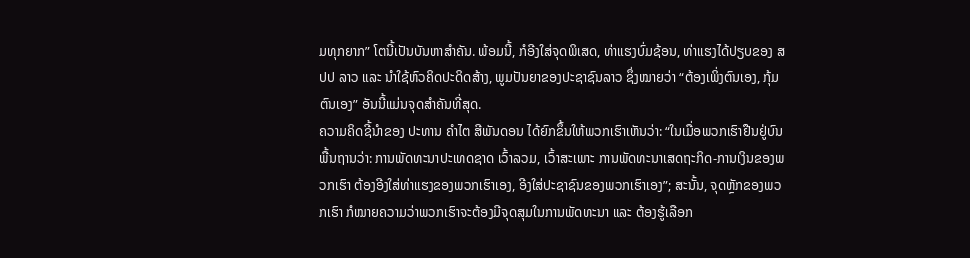ມທຸກຍາກ” ໂຕນີ້ເປັນບັນຫາສຳຄັນ. ພ້ອມນີ້, ກໍອີງໃສ່ຈຸດພິເສດ, ທ່າແຮງບົ່ມຊ້ອນ, ທ່າແຮງໄດ້ປຽບຂອງ ສປປ ລາວ ແລະ ນໍາໃຊ້ຫົວຄິດປະດິດສ້າງ, ພູມປັນຍາຂອງປະຊາຊົນລາວ ຊຶ່ງໝາຍວ່າ “ຕ້ອງເພິ່ງຕົນເອງ, ກຸ້ມຕົນເອງ” ອັນນີ້ແມ່ນຈຸດສຳຄັນທີ່ສຸດ.
ຄວາມຄິດຊີ້ນໍາຂອງ ປະທານ ຄໍາໄຕ ສີພັນດອນ ໄດ້ຍົກຂຶ້ນໃຫ້ພວກເຮົາເຫັນວ່າ: “ໃນເມື່ອພວກເຮົາຢືນຢູ່ບົນພື້ນຖານວ່າ: ການພັດທະນາປະເທດຊາດ ເວົ້າລວມ, ເວົ້າສະເພາະ ການພັດທະນາເສດຖະກິດ-ການເງິນຂອງພວກເຮົາ ຕ້ອງອີງໃສ່ທ່າແຮງຂອງພວກເຮົາເອງ, ອີງໃສ່ປະຊາຊົນຂອງພວກເຮົາເອງ”; ສະນັ້ນ, ຈຸດຫຼັກຂອງພວກເຮົາ ກໍໝາຍຄວາມວ່າພວກເຮົາຈະຕ້ອງມີຈຸດສຸມໃນການພັດທະນາ ແລະ ຕ້ອງຮູ້ເລືອກ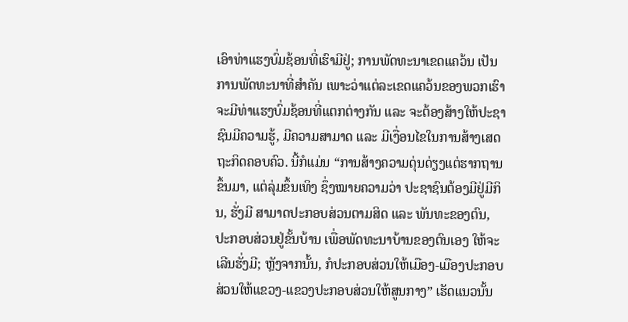ເອົາທ່າແຮງບົ່ມຊ້ອນທີ່ເຮົາມີຢູ່; ການພັດທະນາເຂດແຄວ້ນ ເປັນການພັດທະນາທີ່ສຳຄັນ ເພາະວ່າແຕ່ລະເຂດແຄວ້ນຂອງພວກເຮົາ ຈະມີທ່າແຮງບົ່ມຊ້ອນທີ່ແຕກຕ່າງກັນ ແລະ ຈະຕ້ອງສ້າງໃຫ້ປະຊາຊົນມີຄວາມຮູ້, ມີຄວາມສາມາດ ແລະ ມີເງື່ອນໄຂໃນການສ້າງເສດຖະກິດຄອບຄົວ. ນີ້ກໍແມ່ນ “ການສ້າງຄວາມດຸ່ນດ່ຽງແຕ່ຮາກຖານຂຶ້ນມາ, ແຕ່ລຸ່ມຂຶ້ນເທິງ ຊຶ່ງໝາຍຄວາມວ່າ ປະຊາຊົນຕ້ອງມີຢູ່ມີກິນ, ຮັ່ງມີ ສາມາດປະກອບສ່ວນຕາມສິດ ແລະ ພັນທະຂອງຕົນ, ປະກອບສ່ວນຢູ່ຂັ້ນບ້ານ ເພື່ອພັດທະນາບ້ານຂອງຕົນເອງ ໃຫ້ຈະເລີນຮັ່ງມີ; ຫຼັງຈາກນັ້ນ, ກໍປະກອບສ່ວນໃຫ້ເມືອງ-ເມືອງປະກອບສ່ວນໃຫ້ແຂວງ-ແຂວງປະກອບສ່ວນໃຫ້ສູນກາງ” ເຮັດແນວນັ້ນ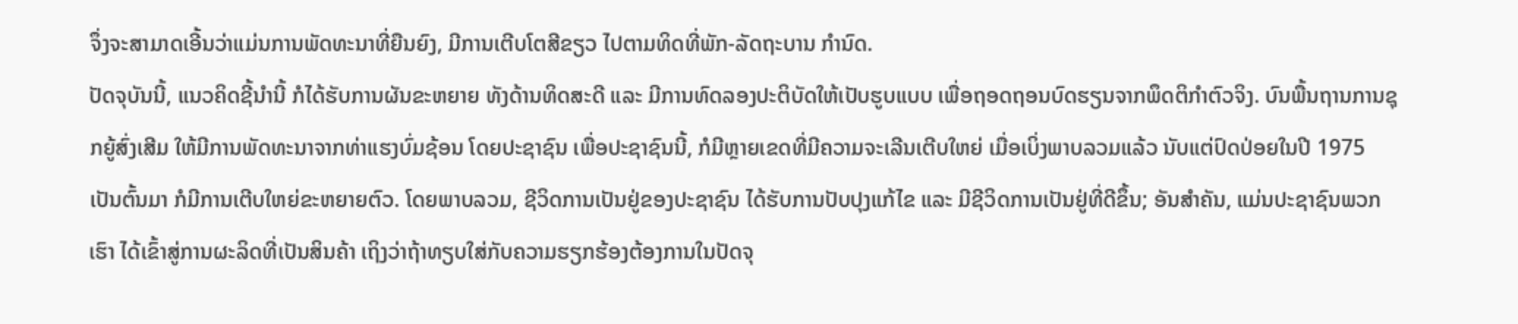ຈຶ່ງຈະສາມາດເອີ້ນວ່າແມ່ນການພັດທະນາທີ່ຍືນຍົງ, ມີການເຕີບໂຕສີຂຽວ ໄປຕາມທິດທີ່ພັກ-ລັດຖະບານ ກຳນົດ.
ປັດຈຸບັນນີ້, ແນວຄິດຊີ້ນໍານີ້ ກໍໄດ້ຮັບການຜັນຂະຫຍາຍ ທັງດ້ານທິດສະດີ ແລະ ມີການທົດລອງປະຕິບັດໃຫ້ເປັບຮູບແບບ ເພື່ອຖອດຖອນບົດຮຽນຈາກພຶດຕິກຳຕົວຈິງ. ບົນພື້ນຖານການຊຸກຍູ້ສົ່ງເສີມ ໃຫ້ມີການພັດທະນາຈາກທ່າແຮງບົ່ມຊ້ອນ ໂດຍປະຊາຊົນ ເພື່ອປະຊາຊົນນີ້, ກໍມີຫຼາຍເຂດທີ່ມີຄວາມຈະເລີນເຕີບໃຫຍ່ ເມື່ອເບິ່ງພາບລວມແລ້ວ ນັບແຕ່ປົດປ່ອຍໃນປີ 1975 ເປັນຕົ້ນມາ ກໍມີການເຕີບໃຫຍ່ຂະຫຍາຍຕົວ. ໂດຍພາບລວມ, ຊີວິດການເປັນຢູ່ຂອງປະຊາຊົນ ໄດ້ຮັບການປັບປຸງແກ້ໄຂ ແລະ ມີຊີວິດການເປັນຢູ່ທີ່ດີຂຶ້ນ; ອັນສຳຄັນ, ແມ່ນປະຊາຊົນພວກເຮົາ ໄດ້ເຂົ້າສູ່ການຜະລິດທີ່ເປັນສິນຄ້າ ເຖິງວ່າຖ້າທຽບໃສ່ກັບຄວາມຮຽກຮ້ອງຕ້ອງການໃນປັດຈຸ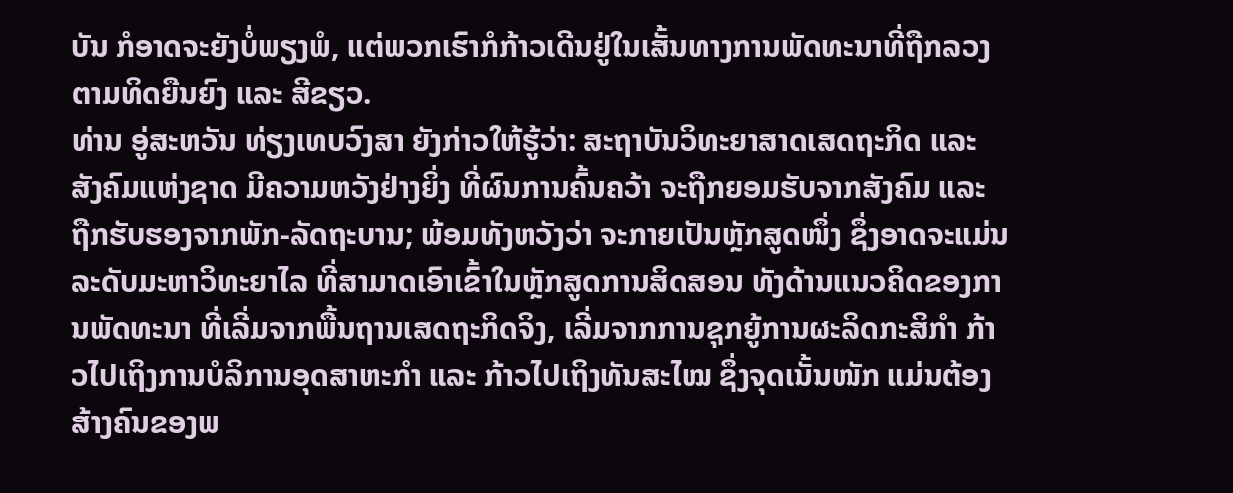ບັນ ກໍອາດຈະຍັງບໍ່ພຽງພໍ, ແຕ່ພວກເຮົາກໍກ້າວເດີນຢູ່ໃນເສັ້ນທາງການພັດທະນາທີ່ຖືກລວງ ຕາມທິດຍືນຍົງ ແລະ ສີຂຽວ.
ທ່ານ ອູ່ສະຫວັນ ທ່ຽງເທບວົງສາ ຍັງກ່າວໃຫ້ຮູ້ວ່າ: ສະຖາບັນວິທະຍາສາດເສດຖະກິດ ແລະ ສັງຄົມແຫ່ງຊາດ ມີຄວາມຫວັງຢ່າງຍິ່ງ ທີ່ຜົນການຄົ້ນຄວ້າ ຈະຖືກຍອມຮັບຈາກສັງຄົມ ແລະ ຖືກຮັບຮອງຈາກພັກ-ລັດຖະບານ; ພ້ອມທັງຫວັງວ່າ ຈະກາຍເປັນຫຼັກສູດໜຶ່ງ ຊຶ່ງອາດຈະແມ່ນລະດັບມະຫາວິທະຍາໄລ ທີ່ສາມາດເອົາເຂົ້າໃນຫຼັກສູດການສິດສອນ ທັງດ້ານແນວຄິດຂອງການພັດທະນາ ທີ່ເລີ່ມຈາກພື້ນຖານເສດຖະກິດຈິງ, ເລີ່ມຈາກການຊຸກຍູ້ການຜະລິດກະສິກຳ ກ້າວໄປເຖິງການບໍລິການອຸດສາຫະກຳ ແລະ ກ້າວໄປເຖິງທັນສະໄໝ ຊຶ່ງຈຸດເນັ້ນໜັກ ແມ່ນຕ້ອງສ້າງຄົນຂອງພ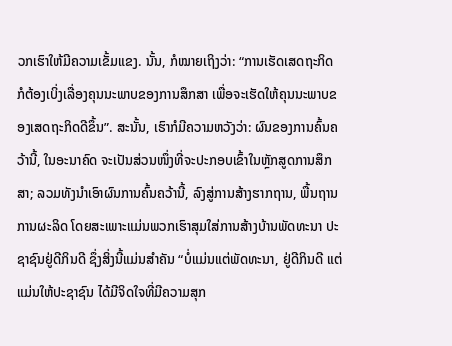ວກເຮົາໃຫ້ມີຄວາມເຂັ້ມແຂງ. ນັ້ນ, ກໍໝາຍເຖິງວ່າ: “ການເຮັດເສດຖະກິດ ກໍຕ້ອງເບິ່ງເລື່ອງຄຸນນະພາບຂອງການສຶກສາ ເພື່ອຈະເຮັດໃຫ້ຄຸນນະພາບຂອງເສດຖະກິດດີຂຶ້ນ”. ສະນັ້ນ, ເຮົາກໍມີຄວາມຫວັງວ່າ: ຜົນຂອງການຄົ້ນຄວ້ານີ້, ໃນອະນາຄົດ ຈະເປັນສ່ວນໜຶ່ງທີ່ຈະປະກອບເຂົ້າໃນຫຼັກສູດການສຶກສາ; ລວມທັງນໍາເອົາຜົນການຄົ້ນຄວ້ານີ້, ລົງສູ່ການສ້າງຮາກຖານ, ພື້ນຖານການຜະລິດ ໂດຍສະເພາະແມ່ນພວກເຮົາສຸມໃສ່ການສ້າງບ້ານພັດທະນາ ປະຊາຊົນຢູ່ດີກິນດີ ຊຶ່ງສິ່ງນີ້ແມ່ນສຳຄັນ “ບໍ່ແມ່ນແຕ່ພັດທະນາ, ຢູ່ດີກິນດີ ແຕ່ແມ່ນໃຫ້ປະຊາຊົນ ໄດ້ມີຈິດໃຈທີ່ມີຄວາມສຸກ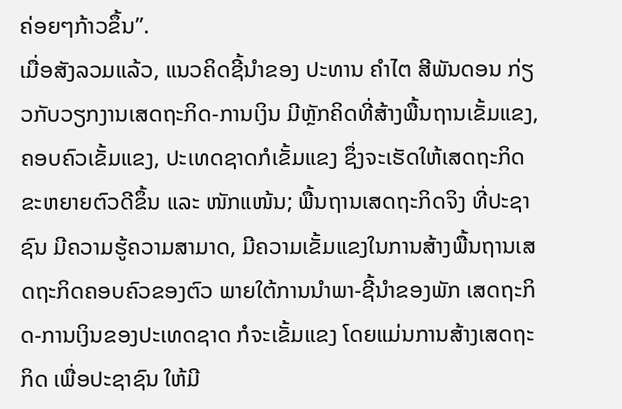ຄ່ອຍໆກ້າວຂຶ້ນ”.
ເມື່ອສັງລວມແລ້ວ, ແນວຄິດຊີ້ນໍາຂອງ ປະທານ ຄໍາໄຕ ສີພັນດອນ ກ່ຽວກັບວຽກງານເສດຖະກິດ-ການເງິນ ມີຫຼັກຄິດທີ່ສ້າງພື້ນຖານເຂັ້ມແຂງ, ຄອບຄົວເຂັ້ມແຂງ, ປະເທດຊາດກໍເຂັ້ມແຂງ ຊຶ່ງຈະເຮັດໃຫ້ເສດຖະກິດຂະຫຍາຍຕົວດີຂຶ້ນ ແລະ ໜັກແໜ້ນ; ພື້ນຖານເສດຖະກິດຈິງ ທີ່ປະຊາຊົນ ມີຄວາມຮູ້ຄວາມສາມາດ, ມີຄວາມເຂັ້ມແຂງໃນການສ້າງພື້ນຖານເສດຖະກິດຄອບຄົວຂອງຕົວ ພາຍໃຕ້ການນໍາພາ-ຊີ້ນໍາຂອງພັກ ເສດຖະກິດ-ການເງິນຂອງປະເທດຊາດ ກໍຈະເຂັ້ມແຂງ ໂດຍແມ່ນການສ້າງເສດຖະກິດ ເພື່ອປະຊາຊົນ ໃຫ້ມີ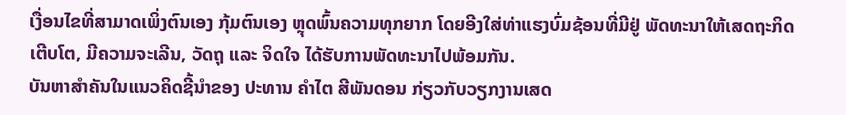ເງື່ອນໄຂທີ່ສາມາດເພິ່ງຕົນເອງ ກຸ້ມຕົນເອງ ຫຼຸດພົ້ນຄວາມທຸກຍາກ ໂດຍອີງໃສ່ທ່າແຮງບົ່ມຊ້ອນທີ່ມີຢູ່ ພັດທະນາໃຫ້ເສດຖະກິດເຕີບໂຕ, ມີຄວາມຈະເລີນ, ວັດຖຸ ແລະ ຈິດໃຈ ໄດ້ຮັບການພັດທະນາໄປພ້ອມກັນ.
ບັນຫາສຳຄັນໃນແນວຄິດຊີ້ນໍາຂອງ ປະທານ ຄໍາໄຕ ສີພັນດອນ ກ່ຽວກັບວຽກງານເສດ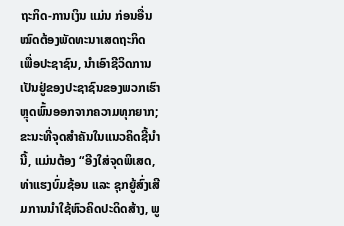ຖະກິດ-ການເງິນ ແມ່ນ ກ່ອນອື່ນໝົດຕ້ອງພັດທະນາເສດຖະກິດ ເພື່ອປະຊາຊົນ, ນໍາເອົາຊີວິດການເປັນຢູ່ຂອງປະຊາຊົນຂອງພວກເຮົາ ຫຼຸດພົ້ນອອກຈາກຄວາມທຸກຍາກ; ຂະນະທີ່ຈຸດສຳຄັນໃນແນວຄິດຊີ້ນໍານີ້, ແມ່ນຕ້ອງ “ອີງໃສ່ຈຸດພິເສດ, ທ່າແຮງບົ່ມຊ້ອນ ແລະ ຊຸກຍູ້ສົ່ງເສີມການນໍາໃຊ້ຫົວຄິດປະດິດສ້າງ, ພູ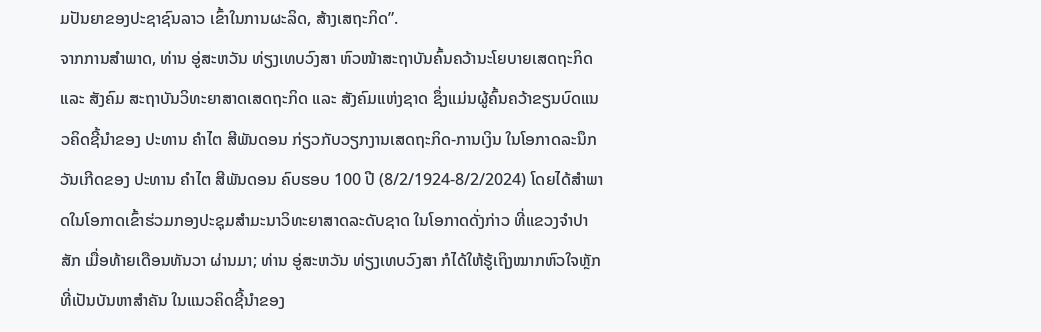ມປັນຍາຂອງປະຊາຊົນລາວ ເຂົ້າໃນການຜະລິດ, ສ້າງເສຖະກິດ”.
ຈາກການສໍາພາດ, ທ່ານ ອູ່ສະຫວັນ ທ່ຽງເທບວົງສາ ຫົວໜ້າສະຖາບັນຄົ້ນຄວ້ານະໂຍບາຍເສດຖະກິດ ແລະ ສັງຄົມ ສະຖາບັນວິທະຍາສາດເສດຖະກິດ ແລະ ສັງຄົມແຫ່ງຊາດ ຊຶ່ງແມ່ນຜູ້ຄົ້ນຄວ້າຂຽນບົດແນວຄິດຊີ້ນໍາຂອງ ປະທານ ຄໍາໄຕ ສີພັນດອນ ກ່ຽວກັບວຽກງານເສດຖະກິດ-ການເງິນ ໃນໂອກາດລະນຶກວັນເກີດຂອງ ປະທານ ຄໍາໄຕ ສີພັນດອນ ຄົບຮອບ 100 ປີ (8/2/1924-8/2/2024) ໂດຍໄດ້ສຳພາດໃນໂອກາດເຂົ້າຮ່ວມກອງປະຊຸມສຳມະນາວິທະຍາສາດລະດັບຊາດ ໃນໂອກາດດັ່ງກ່າວ ທີ່ແຂວງຈໍາປາສັກ ເມື່ອທ້າຍເດືອນທັນວາ ຜ່ານມາ; ທ່ານ ອູ່ສະຫວັນ ທ່ຽງເທບວົງສາ ກໍໄດ້ໃຫ້ຮູ້ເຖິງໝາກຫົວໃຈຫຼັກ ທີ່ເປັນບັນຫາສຳຄັນ ໃນແນວຄິດຊີ້ນໍາຂອງ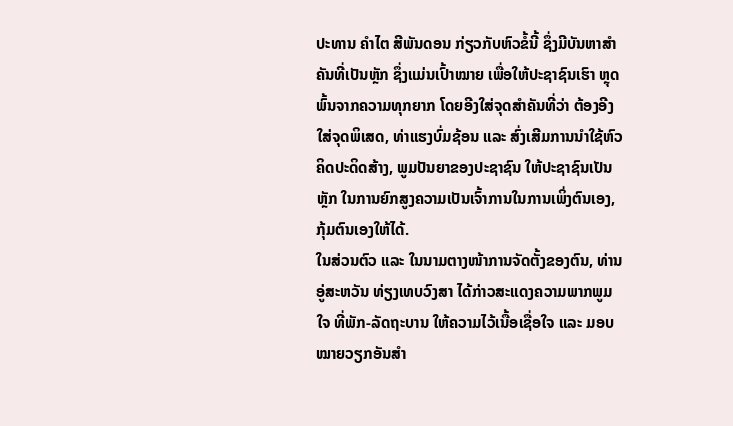ປະທານ ຄໍາໄຕ ສີພັນດອນ ກ່ຽວກັບຫົວຂໍ້ນີ້ ຊຶ່ງມີບັນຫາສຳຄັນທີ່ເປັນຫຼັກ ຊຶ່ງແມ່ນເປົ້າໝາຍ ເພື່ອໃຫ້ປະຊາຊົນເຮົາ ຫຼຸດພົ້ນຈາກຄວາມທຸກຍາກ ໂດຍອີງໃສ່ຈຸດສຳຄັນທີ່ວ່າ ຕ້ອງອີງໃສ່ຈຸດພິເສດ, ທ່າແຮງບົ່ມຊ້ອນ ແລະ ສົ່ງເສີມການນໍາໃຊ້ຫົວຄິດປະດິດສ້າງ, ພູມປັນຍາຂອງປະຊາຊົນ ໃຫ້ປະຊາຊົນເປັນຫຼັກ ໃນການຍົກສູງຄວາມເປັນເຈົ້າການໃນການເພິ່ງຕົນເອງ, ກຸ້ມຕົນເອງໃຫ້ໄດ້.
ໃນສ່ວນຕົວ ແລະ ໃນນາມຕາງໜ້າການຈັດຕັ້ງຂອງຕົນ, ທ່ານ ອູ່ສະຫວັນ ທ່ຽງເທບວົງສາ ໄດ້ກ່າວສະແດງຄວາມພາກພູມໃຈ ທີ່ພັກ-ລັດຖະບານ ໃຫ້ຄວາມໄວ້ເນື້ອເຊື່ອໃຈ ແລະ ມອບໝາຍວຽກອັນສຳ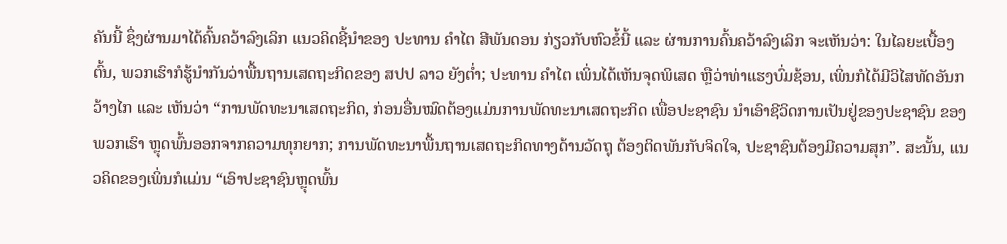ຄັນນີ້ ຊຶ່ງຜ່ານມາໄດ້ຄົ້ນຄວ້າລົງເລິກ ແນວຄິດຊີ້ນໍາຂອງ ປະທານ ຄໍາໄຕ ສີພັນດອນ ກ່ຽວກັບຫົວຂໍ້ນີ້ ແລະ ຜ່ານການຄົ້ນຄວ້າລົງເລິກ ຈະເຫັນວ່າ: ໃນໄລຍະເບື້ອງຕົ້ນ, ພວກເຮົາກໍຮູ້ນໍາກັນວ່າພື້ນຖານເສດຖະກິດຂອງ ສປປ ລາວ ຍັງຕໍ່າ; ປະທານ ຄໍາໄຕ ເພິ່ນໄດ້ເຫັນຈຸດພິເສດ ຫຼືວ່າທ່າແຮງບົ່ມຊ້ອນ, ເພິ່ນກໍໄດ້ມີວິໄສທັດອັນກວ້າງໄກ ແລະ ເຫັນວ່າ “ການພັດທະນາເສດຖະກິດ, ກ່ອນອື່ນໝົດຕ້ອງແມ່ນການພັດທະນາເສດຖະກິດ ເພື່ອປະຊາຊົນ ນໍາເອົາຊີວິດການເປັນຢູ່ຂອງປະຊາຊົນ ຂອງພວກເຮົາ ຫຼຸດພົ້ນອອກຈາກຄວາມທຸກຍາກ; ການພັດທະນາພື້ນຖານເສດຖະກິດທາງດ້ານວັດຖຸ ຕ້ອງຕິດພັນກັບຈິດໃຈ, ປະຊາຊົນຕ້ອງມີຄວາມສຸກ”. ສະນັ້ນ, ແນວຄິດຂອງເພິ່ນກໍແມ່ນ “ເອົາປະຊາຊົນຫຼຸດພົ້ນ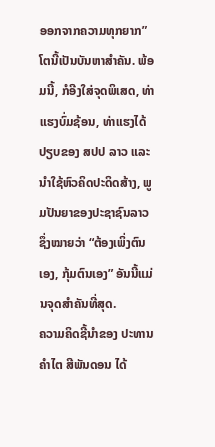ອອກຈາກຄວາມທຸກຍາກ” ໂຕນີ້ເປັນບັນຫາສຳຄັນ. ພ້ອມນີ້, ກໍອີງໃສ່ຈຸດພິເສດ, ທ່າແຮງບົ່ມຊ້ອນ, ທ່າແຮງໄດ້ປຽບຂອງ ສປປ ລາວ ແລະ ນໍາໃຊ້ຫົວຄິດປະດິດສ້າງ, ພູມປັນຍາຂອງປະຊາຊົນລາວ ຊຶ່ງໝາຍວ່າ “ຕ້ອງເພິ່ງຕົນເອງ, ກຸ້ມຕົນເອງ” ອັນນີ້ແມ່ນຈຸດສຳຄັນທີ່ສຸດ.
ຄວາມຄິດຊີ້ນໍາຂອງ ປະທານ ຄໍາໄຕ ສີພັນດອນ ໄດ້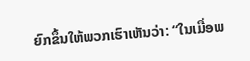ຍົກຂຶ້ນໃຫ້ພວກເຮົາເຫັນວ່າ: “ໃນເມື່ອພ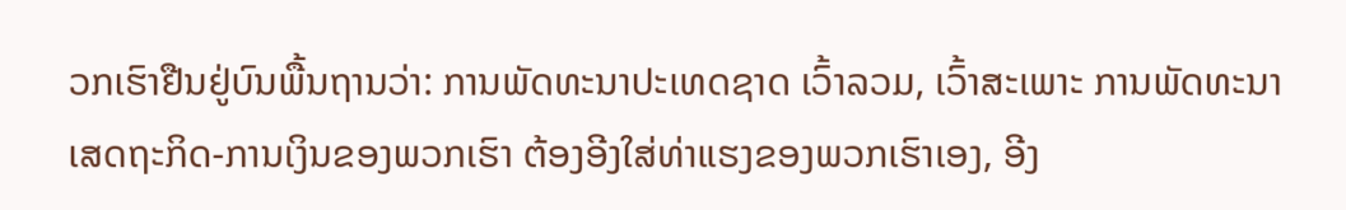ວກເຮົາຢືນຢູ່ບົນພື້ນຖານວ່າ: ການພັດທະນາປະເທດຊາດ ເວົ້າລວມ, ເວົ້າສະເພາະ ການພັດທະນາເສດຖະກິດ-ການເງິນຂອງພວກເຮົາ ຕ້ອງອີງໃສ່ທ່າແຮງຂອງພວກເຮົາເອງ, ອີງ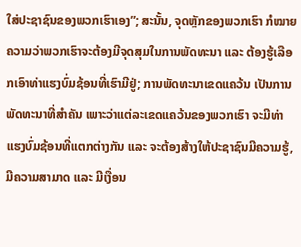ໃສ່ປະຊາຊົນຂອງພວກເຮົາເອງ”; ສະນັ້ນ, ຈຸດຫຼັກຂອງພວກເຮົາ ກໍໝາຍຄວາມວ່າພວກເຮົາຈະຕ້ອງມີຈຸດສຸມໃນການພັດທະນາ ແລະ ຕ້ອງຮູ້ເລືອກເອົາທ່າແຮງບົ່ມຊ້ອນທີ່ເຮົາມີຢູ່; ການພັດທະນາເຂດແຄວ້ນ ເປັນການພັດທະນາທີ່ສຳຄັນ ເພາະວ່າແຕ່ລະເຂດແຄວ້ນຂອງພວກເຮົາ ຈະມີທ່າແຮງບົ່ມຊ້ອນທີ່ແຕກຕ່າງກັນ ແລະ ຈະຕ້ອງສ້າງໃຫ້ປະຊາຊົນມີຄວາມຮູ້, ມີຄວາມສາມາດ ແລະ ມີເງື່ອນ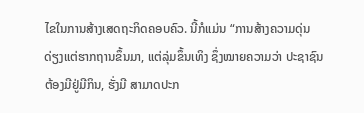ໄຂໃນການສ້າງເສດຖະກິດຄອບຄົວ. ນີ້ກໍແມ່ນ “ການສ້າງຄວາມດຸ່ນດ່ຽງແຕ່ຮາກຖານຂຶ້ນມາ, ແຕ່ລຸ່ມຂຶ້ນເທິງ ຊຶ່ງໝາຍຄວາມວ່າ ປະຊາຊົນຕ້ອງມີຢູ່ມີກິນ, ຮັ່ງມີ ສາມາດປະກ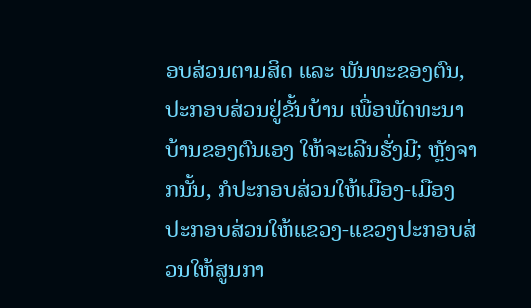ອບສ່ວນຕາມສິດ ແລະ ພັນທະຂອງຕົນ, ປະກອບສ່ວນຢູ່ຂັ້ນບ້ານ ເພື່ອພັດທະນາບ້ານຂອງຕົນເອງ ໃຫ້ຈະເລີນຮັ່ງມີ; ຫຼັງຈາກນັ້ນ, ກໍປະກອບສ່ວນໃຫ້ເມືອງ-ເມືອງປະກອບສ່ວນໃຫ້ແຂວງ-ແຂວງປະກອບສ່ວນໃຫ້ສູນກາ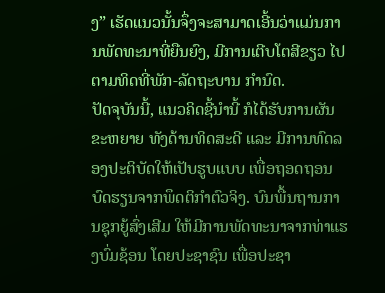ງ” ເຮັດແນວນັ້ນຈຶ່ງຈະສາມາດເອີ້ນວ່າແມ່ນການພັດທະນາທີ່ຍືນຍົງ, ມີການເຕີບໂຕສີຂຽວ ໄປຕາມທິດທີ່ພັກ-ລັດຖະບານ ກຳນົດ.
ປັດຈຸບັນນີ້, ແນວຄິດຊີ້ນໍານີ້ ກໍໄດ້ຮັບການຜັນຂະຫຍາຍ ທັງດ້ານທິດສະດີ ແລະ ມີການທົດລອງປະຕິບັດໃຫ້ເປັບຮູບແບບ ເພື່ອຖອດຖອນບົດຮຽນຈາກພຶດຕິກຳຕົວຈິງ. ບົນພື້ນຖານການຊຸກຍູ້ສົ່ງເສີມ ໃຫ້ມີການພັດທະນາຈາກທ່າແຮງບົ່ມຊ້ອນ ໂດຍປະຊາຊົນ ເພື່ອປະຊາ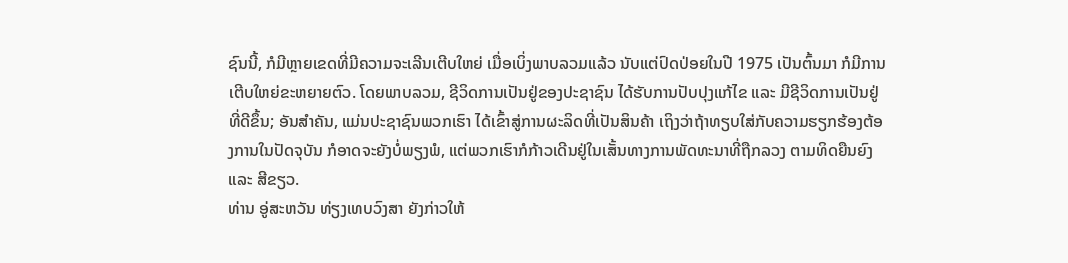ຊົນນີ້, ກໍມີຫຼາຍເຂດທີ່ມີຄວາມຈະເລີນເຕີບໃຫຍ່ ເມື່ອເບິ່ງພາບລວມແລ້ວ ນັບແຕ່ປົດປ່ອຍໃນປີ 1975 ເປັນຕົ້ນມາ ກໍມີການເຕີບໃຫຍ່ຂະຫຍາຍຕົວ. ໂດຍພາບລວມ, ຊີວິດການເປັນຢູ່ຂອງປະຊາຊົນ ໄດ້ຮັບການປັບປຸງແກ້ໄຂ ແລະ ມີຊີວິດການເປັນຢູ່ທີ່ດີຂຶ້ນ; ອັນສຳຄັນ, ແມ່ນປະຊາຊົນພວກເຮົາ ໄດ້ເຂົ້າສູ່ການຜະລິດທີ່ເປັນສິນຄ້າ ເຖິງວ່າຖ້າທຽບໃສ່ກັບຄວາມຮຽກຮ້ອງຕ້ອງການໃນປັດຈຸບັນ ກໍອາດຈະຍັງບໍ່ພຽງພໍ, ແຕ່ພວກເຮົາກໍກ້າວເດີນຢູ່ໃນເສັ້ນທາງການພັດທະນາທີ່ຖືກລວງ ຕາມທິດຍືນຍົງ ແລະ ສີຂຽວ.
ທ່ານ ອູ່ສະຫວັນ ທ່ຽງເທບວົງສາ ຍັງກ່າວໃຫ້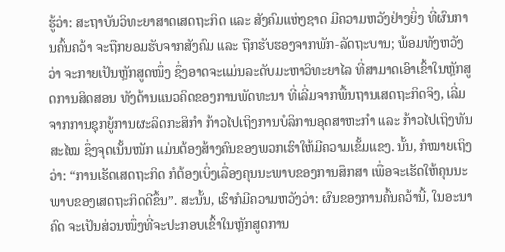ຮູ້ວ່າ: ສະຖາບັນວິທະຍາສາດເສດຖະກິດ ແລະ ສັງຄົມແຫ່ງຊາດ ມີຄວາມຫວັງຢ່າງຍິ່ງ ທີ່ຜົນການຄົ້ນຄວ້າ ຈະຖືກຍອມຮັບຈາກສັງຄົມ ແລະ ຖືກຮັບຮອງຈາກພັກ-ລັດຖະບານ; ພ້ອມທັງຫວັງວ່າ ຈະກາຍເປັນຫຼັກສູດໜຶ່ງ ຊຶ່ງອາດຈະແມ່ນລະດັບມະຫາວິທະຍາໄລ ທີ່ສາມາດເອົາເຂົ້າໃນຫຼັກສູດການສິດສອນ ທັງດ້ານແນວຄິດຂອງການພັດທະນາ ທີ່ເລີ່ມຈາກພື້ນຖານເສດຖະກິດຈິງ, ເລີ່ມຈາກການຊຸກຍູ້ການຜະລິດກະສິກຳ ກ້າວໄປເຖິງການບໍລິການອຸດສາຫະກຳ ແລະ ກ້າວໄປເຖິງທັນສະໄໝ ຊຶ່ງຈຸດເນັ້ນໜັກ ແມ່ນຕ້ອງສ້າງຄົນຂອງພວກເຮົາໃຫ້ມີຄວາມເຂັ້ມແຂງ. ນັ້ນ, ກໍໝາຍເຖິງວ່າ: “ການເຮັດເສດຖະກິດ ກໍຕ້ອງເບິ່ງເລື່ອງຄຸນນະພາບຂອງການສຶກສາ ເພື່ອຈະເຮັດໃຫ້ຄຸນນະພາບຂອງເສດຖະກິດດີຂຶ້ນ”. ສະນັ້ນ, ເຮົາກໍມີຄວາມຫວັງວ່າ: ຜົນຂອງການຄົ້ນຄວ້ານີ້, ໃນອະນາຄົດ ຈະເປັນສ່ວນໜຶ່ງທີ່ຈະປະກອບເຂົ້າໃນຫຼັກສູດການ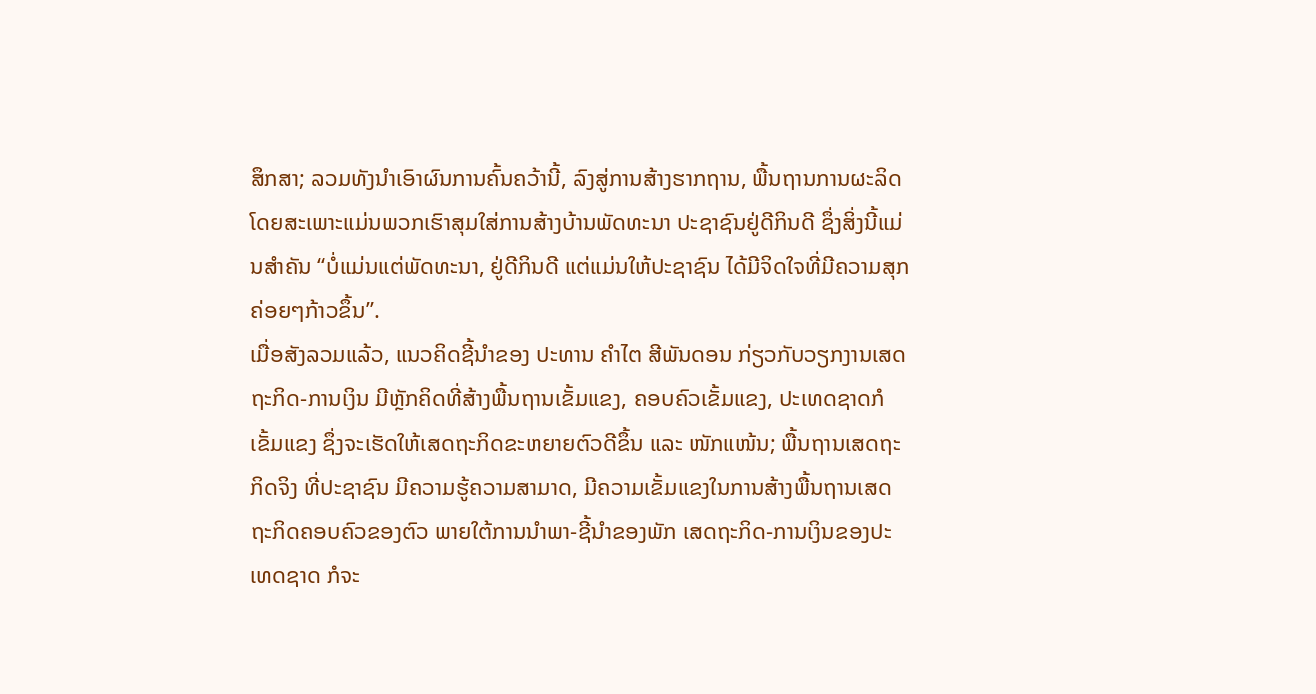ສຶກສາ; ລວມທັງນໍາເອົາຜົນການຄົ້ນຄວ້ານີ້, ລົງສູ່ການສ້າງຮາກຖານ, ພື້ນຖານການຜະລິດ ໂດຍສະເພາະແມ່ນພວກເຮົາສຸມໃສ່ການສ້າງບ້ານພັດທະນາ ປະຊາຊົນຢູ່ດີກິນດີ ຊຶ່ງສິ່ງນີ້ແມ່ນສຳຄັນ “ບໍ່ແມ່ນແຕ່ພັດທະນາ, ຢູ່ດີກິນດີ ແຕ່ແມ່ນໃຫ້ປະຊາຊົນ ໄດ້ມີຈິດໃຈທີ່ມີຄວາມສຸກ ຄ່ອຍໆກ້າວຂຶ້ນ”.
ເມື່ອສັງລວມແລ້ວ, ແນວຄິດຊີ້ນໍາຂອງ ປະທານ ຄໍາໄຕ ສີພັນດອນ ກ່ຽວກັບວຽກງານເສດຖະກິດ-ການເງິນ ມີຫຼັກຄິດທີ່ສ້າງພື້ນຖານເຂັ້ມແຂງ, ຄອບຄົວເຂັ້ມແຂງ, ປະເທດຊາດກໍເຂັ້ມແຂງ ຊຶ່ງຈະເຮັດໃຫ້ເສດຖະກິດຂະຫຍາຍຕົວດີຂຶ້ນ ແລະ ໜັກແໜ້ນ; ພື້ນຖານເສດຖະກິດຈິງ ທີ່ປະຊາຊົນ ມີຄວາມຮູ້ຄວາມສາມາດ, ມີຄວາມເຂັ້ມແຂງໃນການສ້າງພື້ນຖານເສດຖະກິດຄອບຄົວຂອງຕົວ ພາຍໃຕ້ການນໍາພາ-ຊີ້ນໍາຂອງພັກ ເສດຖະກິດ-ການເງິນຂອງປະເທດຊາດ ກໍຈະ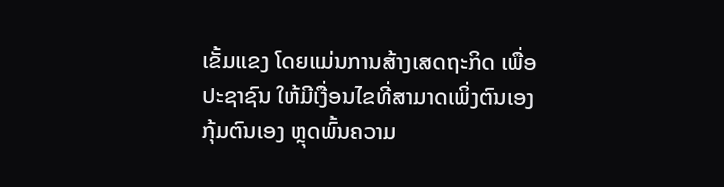ເຂັ້ມແຂງ ໂດຍແມ່ນການສ້າງເສດຖະກິດ ເພື່ອປະຊາຊົນ ໃຫ້ມີເງື່ອນໄຂທີ່ສາມາດເພິ່ງຕົນເອງ ກຸ້ມຕົນເອງ ຫຼຸດພົ້ນຄວາມ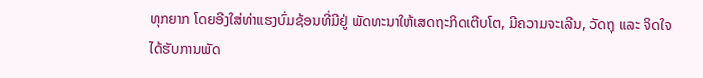ທຸກຍາກ ໂດຍອີງໃສ່ທ່າແຮງບົ່ມຊ້ອນທີ່ມີຢູ່ ພັດທະນາໃຫ້ເສດຖະກິດເຕີບໂຕ, ມີຄວາມຈະເລີນ, ວັດຖຸ ແລະ ຈິດໃຈ ໄດ້ຮັບການພັດ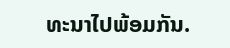ທະນາໄປພ້ອມກັນ.